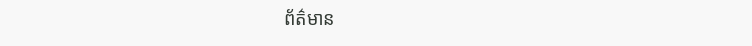ព័ត៌មាន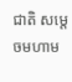ជាតិ សម្ដេចមហាម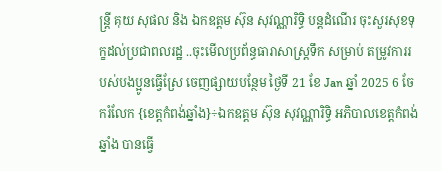ន្ត្រី គុយ សុផល និង ឯកឧត្តម ស៊ុន សុវណ្ណារិទ្ធិ បន្តដំណើរ ចុះសួរសុខទុក្ខដល់ប្រជាពលរដ្ឋ ..ចុះមើលប្រព័ន្ធធារាសាស្ត្រទឹក សម្រាប់ តម្រូវការរបស់បងប្អូនធ្វើស្រែ ចេញផ្សាយបន្ថែម ថ្ងៃទី 21 ខែ Jan ឆ្នាំ 2025 6 ចែករំលែក {ខេត្តកំពង់ឆ្នាំង}÷ឯកឧត្តម ស៊ុន សុវណ្ណារិទ្ធិ អភិបាលខេត្តកំពង់ឆ្នាំង បានធ្វើ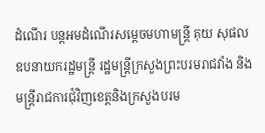ដំណើរ បន្តអមដំណើរសម្តេចមហាមន្ត្រី គុយ សុផល ឧបនាយករដ្ឋមន្ត្រី រដ្ឋមន្ត្រីក្រសួងព្រះបរមរាជវាំង និងមន្ត្រីរាជការជុំវិញខេត្តនិងក្រសួងបរម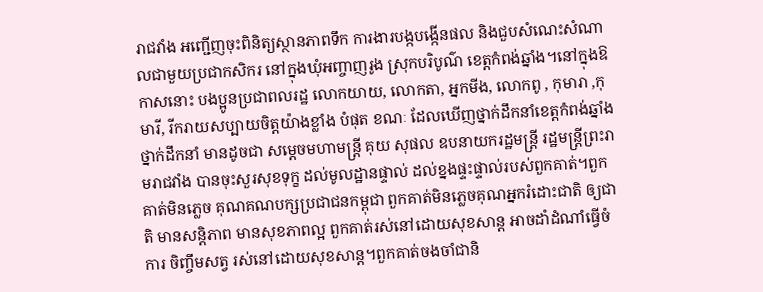រាជវាំង អញ្ជើញចុះពិនិត្យស្ថានភាពទឹក ការងារបង្កបង្កើនផល និងជួបសំណេះសំណាលជាមួយប្រជាកសិករ នៅក្នុងឃុំអញ្ចាញរូង ស្រុកបរិបូណ៌ ខេត្តកំពង់ឆ្នាំង។នៅក្នុងឱកាសនោះ បងប្អូនប្រជាពលរដ្ឋ លោកយាយ, លោកតា, អ្នកមីង, លោកពូ , កុមារា ,កុមារី, រីករាយសប្បាយចិត្តយ៉ាងខ្លាំង បំផុត ខណៈ ដែលឃើញថ្នាក់ដឹកនាំខេត្តកំពង់ឆ្នាំង ថ្នាក់ដឹកនាំ មានដូចជា សម្ដេចមហាមន្ត្រី គុយ សុផល ឧបនាយករដ្ឋមន្ត្រី រដ្ឋមន្ត្រីព្រះរាមរាជវាំង បានចុះសួរសុខទុក្ខ ដល់មូលដ្ឋានផ្ទាល់ ដល់ខ្នងផ្ទះផ្ទាល់របស់ពួកគាត់។ពួកគាត់មិនភ្លេច គុណគណបក្សប្រជាជនកម្ពុជា ពួកគាត់មិនភ្លេចគុណអ្នករំដោះជាតិ ឲ្យជាតិ មានសន្តិភាព មានសុខភាពល្អ ពួកគាត់រស់នៅដោយសុខសាន្ត អាចដាំដំណាំធ្វើចំការ ចិញ្ចឹមសត្វ រស់នៅដោយសុខសាន្ត។ពួកគាត់ចងចាំជានិ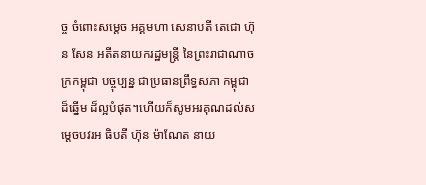ច្ច ចំពោះសម្ដេច អគ្គមហា សេនាបតី តេជោ ហ៊ុន សែន អតីតនាយករដ្ឋមន្ត្រី នៃព្រះរាជាណាចក្រកម្ពុជា បច្ចុប្បន្ន ជាប្រធានព្រឹទ្ធសភា កម្ពុជា ដ៏ឆ្នើម ដ៏ល្អបំផុត។ហើយក៏សូមអរគុណដល់សម្ដេចបវរអ ធិបតី ហ៊ុន ម៉ាណែត នាយ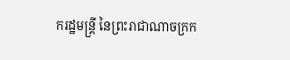ករដ្ឋមន្ត្រី នៃព្រះរាជាណាចក្រក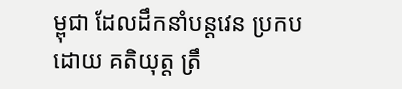ម្ពុជា ដែលដឹកនាំបន្តវេន ប្រកបដោយ គតិយុត្ត ត្រឹ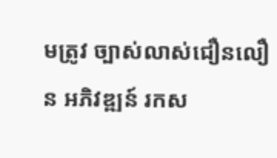មត្រូវ ច្បាស់លាស់ជឿនលឿន អភិវឌ្ឍន៍ រកស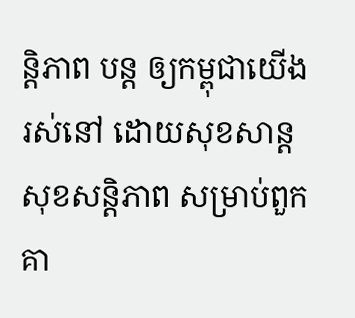ន្តិភាព បន្ត ឲ្យកម្ពុជាយើង រស់នៅ ដោយសុខសាន្ត សុខសន្តិភាព សម្រាប់ពួកគា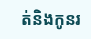ត់និងកូនរ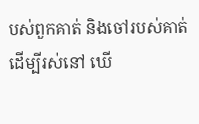បស់ពួកគាត់ និងចៅរបស់គាត់ ដើម្បីរស់នៅ ឃើ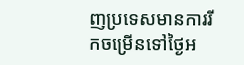ញប្រទេសមានការរីកចម្រើនទៅថ្ងៃអ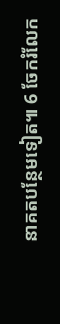នាគតបន្ថែមទៀត៕ 6 ចែករំលែក